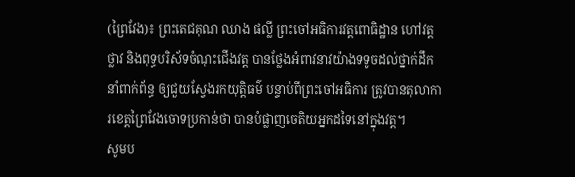(ព្រៃវែង)៖ ព្រះតេជគុណ ឈាង ផល្លី ព្រះចៅអធិការវត្តពោធិដ្ឋាន ហៅវត្តថ្លាវ និងពុទ្ធបរិស័ទចំណុះជើងវត្ត បានថ្លែងអំពាវនាវយ៉ាងទទូចដល់ថ្នាក់ដឹកនាំពាក់ព័ន្ធ ឲ្យជួយស្វែងរកយុត្តិធម៌ បន្ទាប់ពីព្រះចៅអធិការ ត្រូវបានតុលាការខេត្តព្រៃវែងចោទប្រកាន់ថា បានបំផ្លាញចេតិយអ្នកដទៃនៅក្នុងវត្ត។
សូមប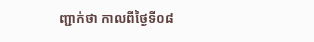ញ្ជាក់ថា កាលពីថ្ងៃទី០៨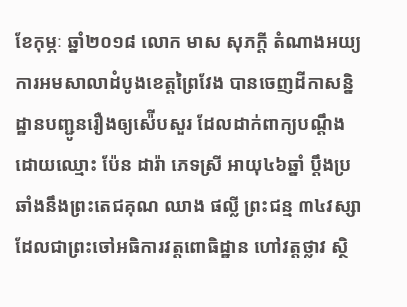ខែកុម្ភៈ ឆ្នាំ២០១៨ លោក មាស សុភក្តី តំណាងអយ្យការអមសាលាដំបូងខេត្តព្រៃវែង បានចេញដីកាសន្និដ្ឋានបញ្ជូនរឿងឲ្យស៉ើបសួរ ដែលដាក់ពាក្យបណ្តឹងដោយឈ្មោះ ប៉ែន ដារ៉ា ភេទស្រី អាយុ៤៦ឆ្នាំ ប្តឹងប្រឆាំងនឹងព្រះតេជគុណ ឈាង ផល្លី ព្រះជន្ម ៣៤វស្សា ដែលជាព្រះចៅអធិការវត្តពោធិដ្ឋាន ហៅវត្តថ្លាវ ស្ថិ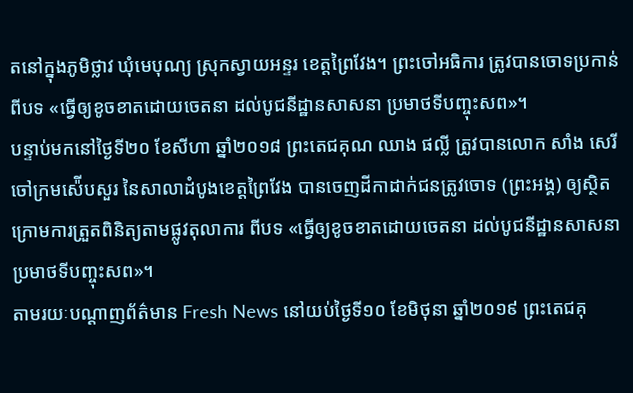តនៅក្នុងភូមិថ្លាវ ឃុំមេបុណ្យ ស្រុកស្វាយអន្ទរ ខេត្តព្រៃវែង។ ព្រះចៅអធិការ ត្រូវបានចោទប្រកាន់ពីបទ «ធ្វើឲ្យខូចខាតដោយចេតនា ដល់បូជនីដ្ឋានសាសនា ប្រមាថទីបញ្ចុះសព»។
បន្ទាប់មកនៅថ្ងៃទី២០ ខែសីហា ឆ្នាំ២០១៨ ព្រះតេជគុណ ឈាង ផល្លី ត្រូវបានលោក សាំង សេរី ចៅក្រមស៉ើបសួរ នៃសាលាដំបូងខេត្តព្រៃវែង បានចេញដីកាដាក់ជនត្រូវចោទ (ព្រះអង្គ) ឲ្យស្ថិតក្រោមការត្រួតពិនិត្យតាមផ្លូវតុលាការ ពីបទ «ធ្វើឲ្យខូចខាតដោយចេតនា ដល់បូជនីដ្ឋានសាសនា ប្រមាថទីបញ្ចុះសព»។
តាមរយៈបណ្តាញព័ត៌មាន Fresh News នៅយប់ថ្ងៃទី១០ ខែមិថុនា ឆ្នាំ២០១៩ ព្រះតេជគុ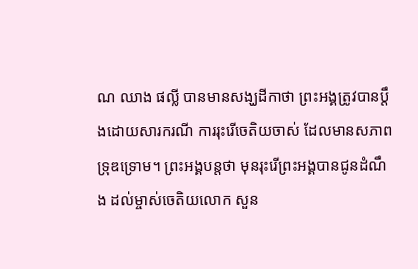ណ ឈាង ផល្លី បានមានសង្ឃដីកាថា ព្រះអង្គត្រូវបានប្តឹងដោយសារករណី ការរុះរើចេតិយចាស់ ដែលមានសភាពទ្រុឌទ្រោម។ ព្រះអង្គបន្តថា មុនរុះរើព្រះអង្គបានជូនដំណឹង ដល់ម្ចាស់ចេតិយលោក សួន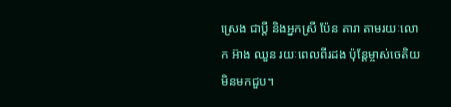ស្រេង ជាប្តី និងអ្នកស្រី ប៉ែន តារា តាមរយៈលោក អ៊ាង ឈួន រយៈពេលពីរដង ប៉ុន្តែម្ចាស់ចេតិយមិនមកជួប។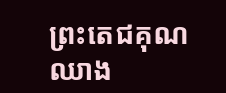ព្រះតេជគុណ ឈាង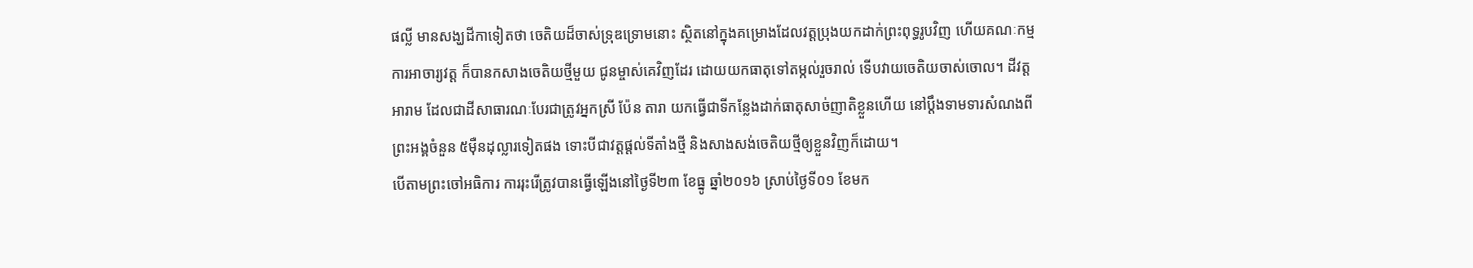ផល្លី មានសង្ឃដីកាទៀតថា ចេតិយដ៏ចាស់ទ្រុឌទ្រោមនោះ ស្ថិតនៅក្នុងគម្រោងដែលវត្តប្រុងយកដាក់ព្រះពុទ្ធរូបវិញ ហើយគណៈកម្មការអាចារ្យវត្ត ក៏បានកសាងចេតិយថ្មីមួយ ជូនម្ចាស់គេវិញដែរ ដោយយកធាតុទៅតម្កល់រួចរាល់ ទើបវាយចេតិយចាស់ចោល។ ដីវត្តអារាម ដែលជាដីសាធារណៈបែរជាត្រូវអ្នកស្រី ប៉ែន តារា យកធ្វើជាទីកន្លែងដាក់ធាតុសាច់ញាតិខ្លួនហើយ នៅប្តឹងទាមទារសំណងពីព្រះអង្គចំនួន ៥ម៉ឺនដុល្លារទៀតផង ទោះបីជាវត្តផ្តល់ទីតាំងថ្មី និងសាងសង់ចេតិយថ្មីឲ្យខ្លួនវិញក៏ដោយ។
បើតាមព្រះចៅអធិការ ការរុះរើត្រូវបានធ្វើឡើងនៅថ្ងៃទី២៣ ខែធ្នូ ឆ្នាំ២០១៦ ស្រាប់ថ្ងៃទី០១ ខែមក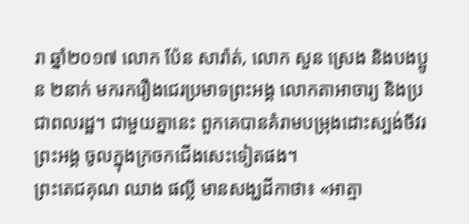រា ឆ្នាំ២០១៧ លោក ប៉ែន សារ៉ាត់, លោក សួន ស្រេង និងបងប្អូន ២នាក់ មករករឿងជេរប្រមាទព្រះអង្គ លោកតាអាចារ្យ និងប្រជាពលរដ្ឋ។ ជាមួយគ្នានេះ ពួកគេបានគំរាមបម្រុងដោះស្បង់ចីវរព្រះអង្គ ចូលក្នុងក្រចកជើងសេះទៀតផង។
ព្រះតេជគុណ ឈាង ផល្លី មានសង្ឃដីកាថា៖ «អាត្មា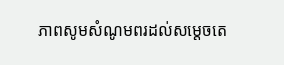ភាពសូមសំណូមពរដល់សម្តេចតេ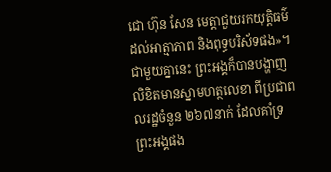ជោ ហ៊ុន សែន មេត្តាជួយរកយុត្តិធម៌ដល់អាត្មាភាព និងពុទ្ធបរិស័ទផង»។ ជាមួយគ្នានេះ ព្រះអង្គក៏បានបង្ហាញលិខិតមានស្នាមហត្ថលេខា ពីប្រជាពលរដ្ឋចំនួន ២៦៧នាក់ ដែលគាំទ្រព្រះអង្គផង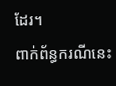ដែរ។
ពាក់ព័ន្ធករណីនេះ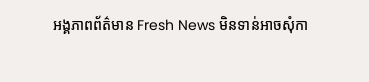អង្គភាពព័ត៌មាន Fresh News មិនទាន់អាចសុំកា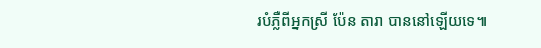របំភ្លឺពីអ្នកស្រី ប៉ែន តារា បាននៅឡើយទេ៕